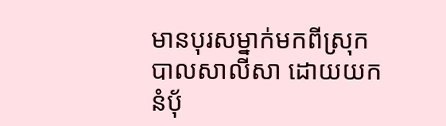មានបុរសម្នាក់មកពីស្រុកបាលសាលីសា ដោយយកនំបុ័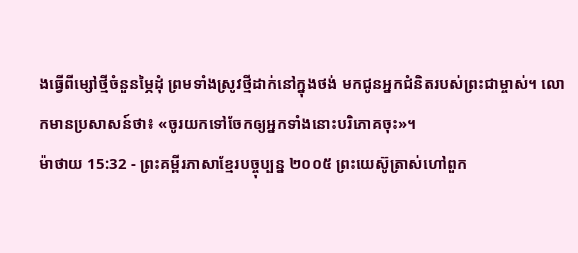ងធ្វើពីម្សៅថ្មីចំនួនម្ភៃដុំ ព្រមទាំងស្រូវថ្មីដាក់នៅក្នុងថង់ មកជូនអ្នកជំនិតរបស់ព្រះជាម្ចាស់។ លោកមានប្រសាសន៍ថា៖ «ចូរយកទៅចែកឲ្យអ្នកទាំងនោះបរិភោគចុះ»។
ម៉ាថាយ 15:32 - ព្រះគម្ពីរភាសាខ្មែរបច្ចុប្បន្ន ២០០៥ ព្រះយេស៊ូត្រាស់ហៅពួក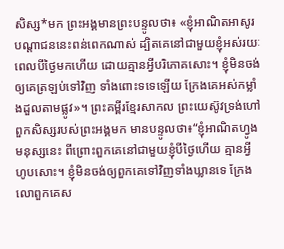សិស្ស*មក ព្រះអង្គមានព្រះបន្ទូលថា៖ «ខ្ញុំអាណិតអាសូរបណ្ដាជននេះពន់ពេកណាស់ ដ្បិតគេនៅជាមួយខ្ញុំអស់រយៈពេលបីថ្ងៃមកហើយ ដោយគ្មានអ្វីបរិភោគសោះ។ ខ្ញុំមិនចង់ឲ្យគេត្រឡប់ទៅវិញ ទាំងពោះទទេឡើយ ក្រែងគេអស់កម្លាំងដួលតាមផ្លូវ»។ ព្រះគម្ពីរខ្មែរសាកល ព្រះយេស៊ូវទ្រង់ហៅពួកសិស្សរបស់ព្រះអង្គមក មានបន្ទូលថា៖“ខ្ញុំអាណិតហ្វូងមនុស្សនេះ ពីព្រោះពួកគេនៅជាមួយខ្ញុំបីថ្ងៃហើយ គ្មានអ្វីហូបសោះ។ ខ្ញុំមិនចង់ឲ្យពួកគេទៅវិញទាំងឃ្លានទេ ក្រែងលោពួកគេស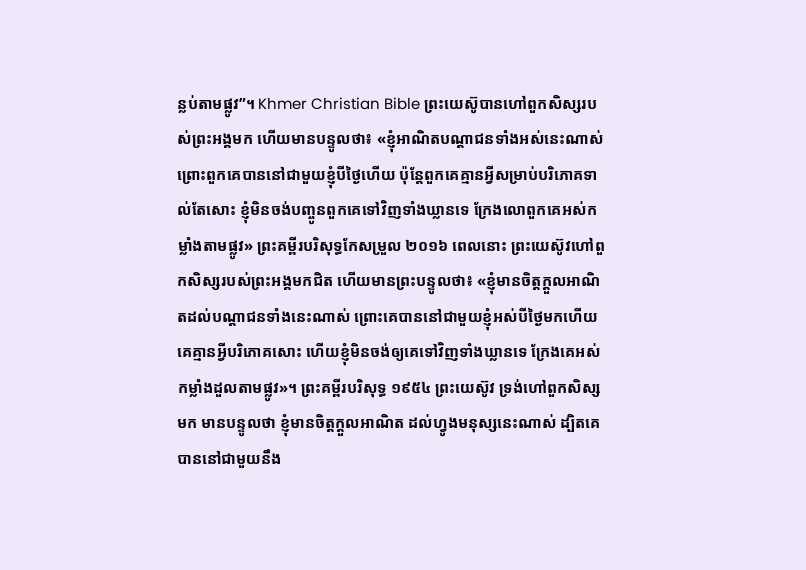ន្លប់តាមផ្លូវ”។ Khmer Christian Bible ព្រះយេស៊ូបានហៅពួកសិស្សរបស់ព្រះអង្គមក ហើយមានបន្ទូលថា៖ «ខ្ញុំអាណិតបណ្ដាជនទាំងអស់នេះណាស់ ព្រោះពួកគេបាននៅជាមួយខ្ញុំបីថ្ងៃហើយ ប៉ុន្ដែពួកគេគ្មានអ្វីសម្រាប់បរិភោគទាល់តែសោះ ខ្ញុំមិនចង់បញ្ចូនពួកគេទៅវិញទាំងឃ្លានទេ ក្រែងលោពួកគេអស់កម្លាំងតាមផ្លូវ» ព្រះគម្ពីរបរិសុទ្ធកែសម្រួល ២០១៦ ពេលនោះ ព្រះយេស៊ូវហៅពួកសិស្សរបស់ព្រះអង្គមកជិត ហើយមានព្រះបន្ទូលថា៖ «ខ្ញុំមានចិត្តក្តួលអាណិតដល់បណ្តាជនទាំងនេះណាស់ ព្រោះគេបាននៅជាមួយខ្ញុំអស់បីថ្ងៃមកហើយ គេគ្មានអ្វីបរិភោគសោះ ហើយខ្ញុំមិនចង់ឲ្យគេទៅវិញទាំងឃ្លានទេ ក្រែងគេអស់កម្លាំងដួលតាមផ្លូវ»។ ព្រះគម្ពីរបរិសុទ្ធ ១៩៥៤ ព្រះយេស៊ូវ ទ្រង់ហៅពួកសិស្សមក មានបន្ទូលថា ខ្ញុំមានចិត្តក្តួលអាណិត ដល់ហ្វូងមនុស្សនេះណាស់ ដ្បិតគេបាននៅជាមួយនឹង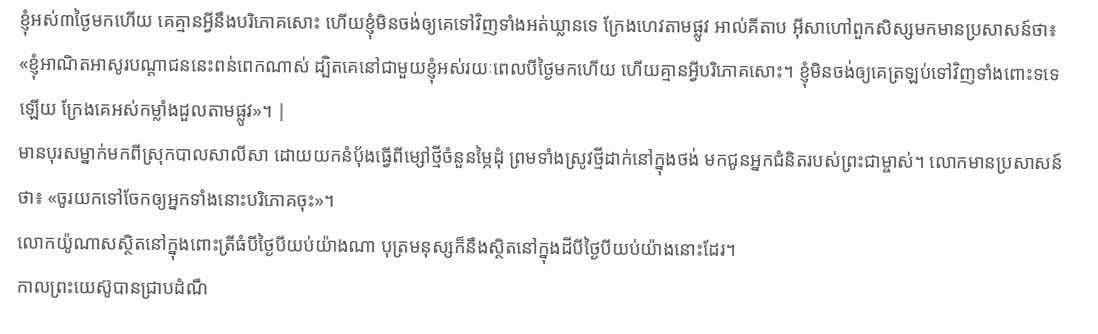ខ្ញុំអស់៣ថ្ងៃមកហើយ គេគ្មានអ្វីនឹងបរិភោគសោះ ហើយខ្ញុំមិនចង់ឲ្យគេទៅវិញទាំងអត់ឃ្លានទេ ក្រែងហេវតាមផ្លូវ អាល់គីតាប អ៊ីសាហៅពួកសិស្សមកមានប្រសាសន៍ថា៖ «ខ្ញុំអាណិតអាសូរបណ្ដាជននេះពន់ពេកណាស់ ដ្បិតគេនៅជាមួយខ្ញុំអស់រយៈពេលបីថ្ងៃមកហើយ ហើយគ្មានអ្វីបរិភោគសោះ។ ខ្ញុំមិនចង់ឲ្យគេត្រឡប់ទៅវិញទាំងពោះទទេឡើយ ក្រែងគេអស់កម្លាំងដួលតាមផ្លូវ»។ |
មានបុរសម្នាក់មកពីស្រុកបាលសាលីសា ដោយយកនំបុ័ងធ្វើពីម្សៅថ្មីចំនួនម្ភៃដុំ ព្រមទាំងស្រូវថ្មីដាក់នៅក្នុងថង់ មកជូនអ្នកជំនិតរបស់ព្រះជាម្ចាស់។ លោកមានប្រសាសន៍ថា៖ «ចូរយកទៅចែកឲ្យអ្នកទាំងនោះបរិភោគចុះ»។
លោកយ៉ូណាសស្ថិតនៅក្នុងពោះត្រីធំបីថ្ងៃបីយប់យ៉ាងណា បុត្រមនុស្សក៏នឹងស្ថិតនៅក្នុងដីបីថ្ងៃបីយប់យ៉ាងនោះដែរ។
កាលព្រះយេស៊ូបានជ្រាបដំណឹ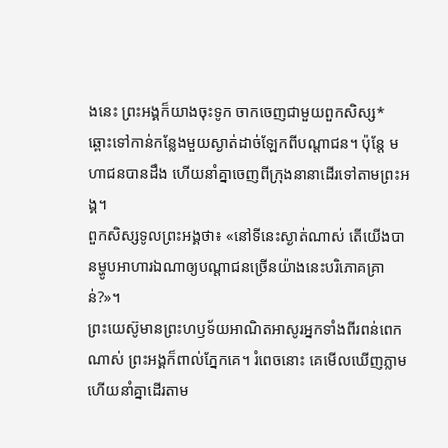ងនេះ ព្រះអង្គក៏យាងចុះទូក ចាកចេញជាមួយពួកសិស្ស* ឆ្ពោះទៅកាន់កន្លែងមួយស្ងាត់ដាច់ឡែកពីបណ្ដាជន។ ប៉ុន្តែ មហាជនបានដឹង ហើយនាំគ្នាចេញពីក្រុងនានាដើរទៅតាមព្រះអង្គ។
ពួកសិស្សទូលព្រះអង្គថា៖ «នៅទីនេះស្ងាត់ណាស់ តើយើងបានម្ហូបអាហារឯណាឲ្យបណ្ដាជនច្រើនយ៉ាងនេះបរិភោគគ្រាន់?»។
ព្រះយេស៊ូមានព្រះហឫទ័យអាណិតអាសូរអ្នកទាំងពីរពន់ពេកណាស់ ព្រះអង្គក៏ពាល់ភ្នែកគេ។ រំពេចនោះ គេមើលឃើញភ្លាម ហើយនាំគ្នាដើរតាម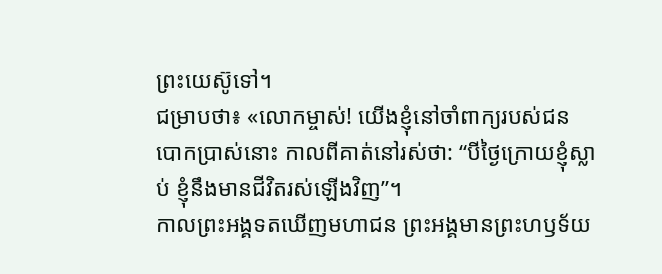ព្រះយេស៊ូទៅ។
ជម្រាបថា៖ «លោកម្ចាស់! យើងខ្ញុំនៅចាំពាក្យរបស់ជនបោកប្រាស់នោះ កាលពីគាត់នៅរស់ថា: “បីថ្ងៃក្រោយខ្ញុំស្លាប់ ខ្ញុំនឹងមានជីវិតរស់ឡើងវិញ”។
កាលព្រះអង្គទតឃើញមហាជន ព្រះអង្គមានព្រះហឫទ័យ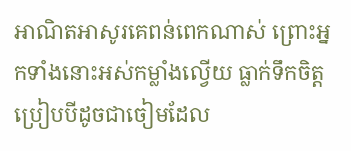អាណិតអាសូរគេពន់ពេកណាស់ ព្រោះអ្នកទាំងនោះអស់កម្លាំងល្វើយ ធ្លាក់ទឹកចិត្ត ប្រៀបបីដូចជាចៀមដែល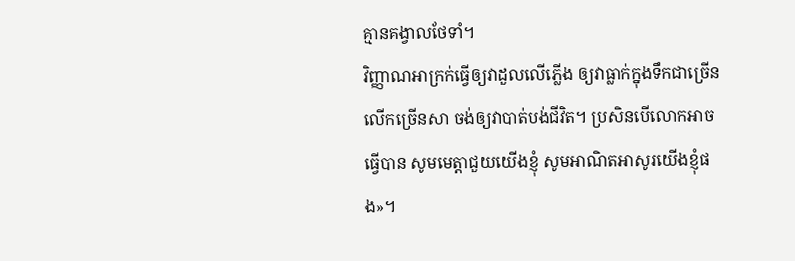គ្មានគង្វាលថែទាំ។
វិញ្ញាណអាក្រក់ធ្វើឲ្យវាដួលលើភ្លើង ឲ្យវាធ្លាក់ក្នុងទឹកជាច្រើនលើកច្រើនសា ចង់ឲ្យវាបាត់បង់ជីវិត។ ប្រសិនបើលោកអាចធ្វើបាន សូមមេត្តាជួយយើងខ្ញុំ សូមអាណិតអាសូរយើងខ្ញុំផង»។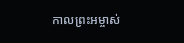កាលព្រះអម្ចាស់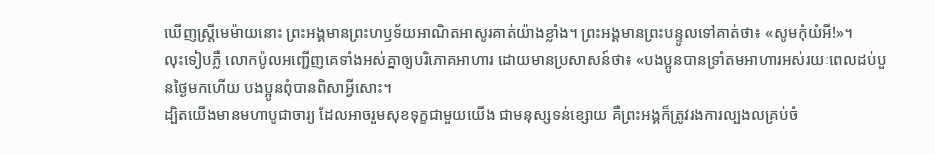ឃើញស្ត្រីមេម៉ាយនោះ ព្រះអង្គមានព្រះហឫទ័យអាណិតអាសូរគាត់យ៉ាងខ្លាំង។ ព្រះអង្គមានព្រះបន្ទូលទៅគាត់ថា៖ «សូមកុំយំអី!»។
លុះទៀបភ្លឺ លោកប៉ូលអញ្ជើញគេទាំងអស់គ្នាឲ្យបរិភោគអាហារ ដោយមានប្រសាសន៍ថា៖ «បងប្អូនបានទ្រាំតមអាហារអស់រយៈពេលដប់បួនថ្ងៃមកហើយ បងប្អូនពុំបានពិសាអ្វីសោះ។
ដ្បិតយើងមានមហាបូជាចារ្យ ដែលអាចរួមសុខទុក្ខជាមួយយើង ជាមនុស្សទន់ខ្សោយ គឺព្រះអង្គក៏ត្រូវរងការល្បងលគ្រប់ចំ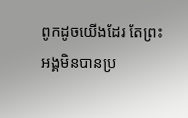ពូកដូចយើងដែរ តែព្រះអង្គមិនបានប្រ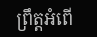ព្រឹត្តអំពើ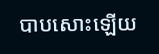បាបសោះឡើយ